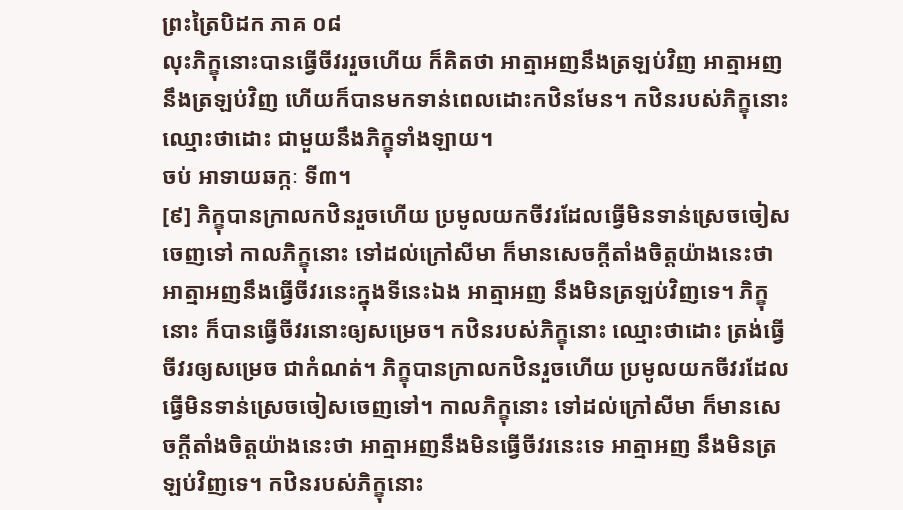ព្រះត្រៃបិដក ភាគ ០៨
លុះភិក្ខុនោះបានធ្វើចីវររួចហើយ ក៏គិតថា អាត្មាអញនឹងត្រឡប់វិញ អាត្មាអញនឹងត្រឡប់វិញ ហើយក៏បានមកទាន់ពេលដោះកឋិនមែន។ កឋិនរបស់ភិក្ខុនោះ ឈ្មោះថាដោះ ជាមួយនឹងភិក្ខុទាំងឡាយ។
ចប់ អាទាយឆក្កៈ ទី៣។
[៩] ភិក្ខុបានក្រាលកឋិនរួចហើយ ប្រមូលយកចីវរដែលធ្វើមិនទាន់ស្រេចចៀសចេញទៅ កាលភិក្ខុនោះ ទៅដល់ក្រៅសីមា ក៏មានសេចក្តីតាំងចិត្តយ៉ាងនេះថា អាត្មាអញនឹងធ្វើចីវរនេះក្នុងទីនេះឯង អាត្មាអញ នឹងមិនត្រឡប់វិញទេ។ ភិក្ខុនោះ ក៏បានធ្វើចីវរនោះឲ្យសម្រេច។ កឋិនរបស់ភិក្ខុនោះ ឈ្មោះថាដោះ ត្រង់ធ្វើចីវរឲ្យសម្រេច ជាកំណត់។ ភិក្ខុបានក្រាលកឋិនរួចហើយ ប្រមូលយកចីវរដែលធ្វើមិនទាន់ស្រេចចៀសចេញទៅ។ កាលភិក្ខុនោះ ទៅដល់ក្រៅសីមា ក៏មានសេចក្តីតាំងចិត្តយ៉ាងនេះថា អាត្មាអញនឹងមិនធ្វើចីវរនេះទេ អាត្មាអញ នឹងមិនត្រឡប់វិញទេ។ កឋិនរបស់ភិក្ខុនោះ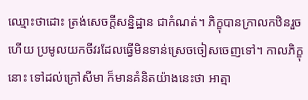ឈ្មោះថាដោះ ត្រង់សេចក្តីសន្និដ្ឋាន ជាកំណត់។ ភិក្ខុបានក្រាលកឋិនរួចហើយ ប្រមូលយកចីវរដែលធ្វើមិនទាន់ស្រេចចៀសចេញទៅ។ កាលភិក្ខុនោះ ទៅដល់ក្រៅសីមា ក៏មានគំនិតយ៉ាងនេះថា អាត្មា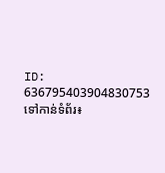ID: 636795403904830753
ទៅកាន់ទំព័រ៖